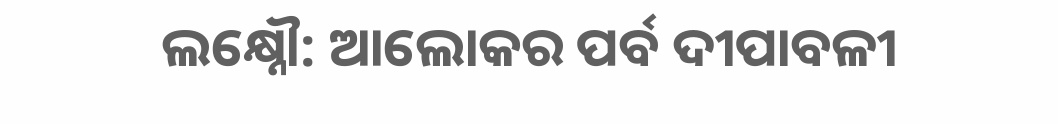ଲକ୍ଷ୍ନୌ: ଆଲୋକର ପର୍ବ ଦୀପାବଳୀ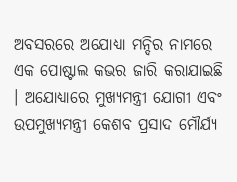ଅବସରରେ ଅଯୋଧ୍ୟା ମନ୍ଦିର ନାମରେ ଏକ ପୋଷ୍ଟାଲ କଭର ଜାରି କରାଯାଇଛି । ଅଯୋଧ୍ୟାରେ ମୁଖ୍ୟମନ୍ତ୍ରୀ ଯୋଗୀ ଏବଂ ଉପମୁଖ୍ୟମନ୍ତ୍ରୀ କେଶବ ପ୍ରସାଦ ମୌର୍ଯ୍ୟ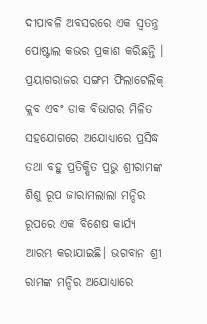ଦୀପାବଳି ଅବସରରେ ଏକ ସ୍ୱତନ୍ତ୍ର ପୋଷ୍ଟାଲ କଭର ପ୍ରକାଶ କରିଛନ୍ତି । ପ୍ରୟାଗରାଜର ସଙ୍ଗମ ଫିଲାଟେଲିକ୍ କ୍ଲବ ଏବଂ ଡାକ ବିଭାଗର ମିଳିତ ସହଯୋଗରେ ଅଯୋଧ୍ୟାରେ ପ୍ରସିଦ୍ଧ ତଥା ବହୁ ପ୍ରତିକ୍ଷିତ ପ୍ରଭୁ ଶ୍ରୀରାମଙ୍କ ଶିଶୁ ରୂପ ଜାରାମଲାଲା ମନ୍ଦିର ରୂପରେ ଏକ ବିଶେଷ କାର୍ଯ୍ୟ ଆରମ୍ଭ କରାଯାଇଛି। ଭଗବାନ ଶ୍ରୀ ରାମଙ୍କ ମନ୍ଦିର ଅଯୋଧ୍ୟାରେ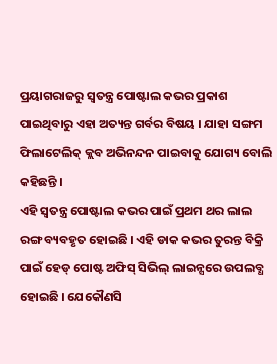ପ୍ରୟାଗରାଜରୁ ସ୍ୱତନ୍ତ୍ର ପୋଷ୍ଟାଲ କଭର ପ୍ରକାଶ ପାଇଥିବାରୁ ଏହା ଅତ୍ୟନ୍ତ ଗର୍ବର ବିଷୟ । ଯାହା ସଙ୍ଗମ ଫିଲାଟେଲିକ୍ କ୍ଲବ ଅଭିନନ୍ଦନ ପାଇବାକୁ ଯୋଗ୍ୟ ବୋଲି କହିଛନ୍ତି ।
ଏହି ସ୍ୱତନ୍ତ୍ର ପୋଷ୍ଟାଲ କଭର ପାଇଁ ପ୍ରଥମ ଥର ଲାଲ ରଙ୍ଗ ବ୍ୟବହୃତ ହୋଇଛି । ଏହି ଡାକ କଭର ତୁରନ୍ତ ବିକ୍ରି ପାଇଁ ହେଡ୍ ପୋଷ୍ଟ ଅଫିସ୍ ସିଭିଲ୍ ଲାଇନ୍ସରେ ଉପଲବ୍ଧ ହୋଇଛି । ଯେକୌଣସି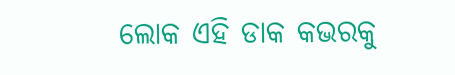ଲୋକ ଏହି ଡାକ କଭରକୁ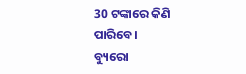30 ଟଙ୍କାରେ କିଣି ପାରିବେ।
ବ୍ୟୁରୋ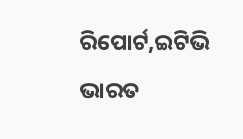ରିପୋର୍ଟ,ଇଟିଭି ଭାରତ